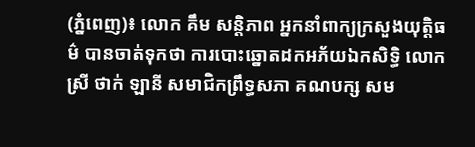(ភ្នំពេញ)៖ លោក គឹម សន្តិភាព អ្នកនាំពាក្យក្រសួងយុត្តិធម៌ បានចាត់ទុកថា ការបោះឆ្នោតដកអភ័យឯកសិទ្ធិ លោកស្រី ថាក់ ឡានី សមាជិកព្រឹទ្ធសភា គណបក្ស សម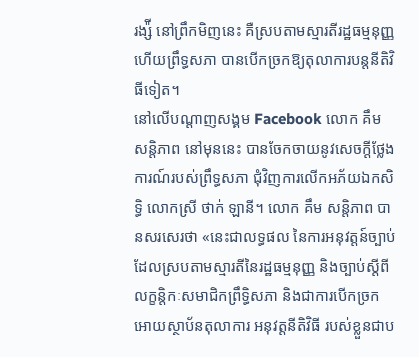រង្ស៉ី នៅព្រឹកមិញនេះ គឺស្របតាមស្មារតីរដ្ឋធម្មនុញ្ញ ហើយព្រឹទ្ធសភា បានបើកច្រកឱ្យតុលាការបន្តនីតិវិធីទៀត។
នៅលើបណ្តាញសង្គម Facebook លោក គឹម សន្តិភាព នៅមុននេះ បានចែកចាយនូវសេចក្តីថ្លែងការណ៍របស់ព្រឹទ្ធសភា ជុំវិញការលើកអភ័យឯកសិទ្ធិ លោកស្រី ថាក់ ឡានី។ លោក គឹម សន្តិភាព បានសរសេរថា «នេះជាលទ្ធផល នៃការអនុវត្តន៍ច្បាប់ដែលស្របតាមស្មារតីនៃរដ្ឋធម្មនុញ្ញ និងច្បាប់ស្តីពីលក្ខន្តិកៈសមាជិកព្រឹទ្ធិសភា និងជាការបើកច្រកអោយស្ថាប័នតុលាការ អនុវត្តនីតិវិធី របស់ខ្លួនជាប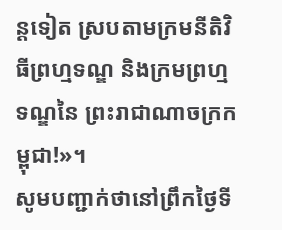ន្តទៀត ស្របតាមក្រមនីតិវិធីព្រហ្មទណ្ឌ និងក្រមព្រហ្មទណ្ឌនៃ ព្រះរាជាណាចក្រកម្ពុជា!»។
សូមបញ្ជាក់ថានៅព្រឹកថ្ងៃទី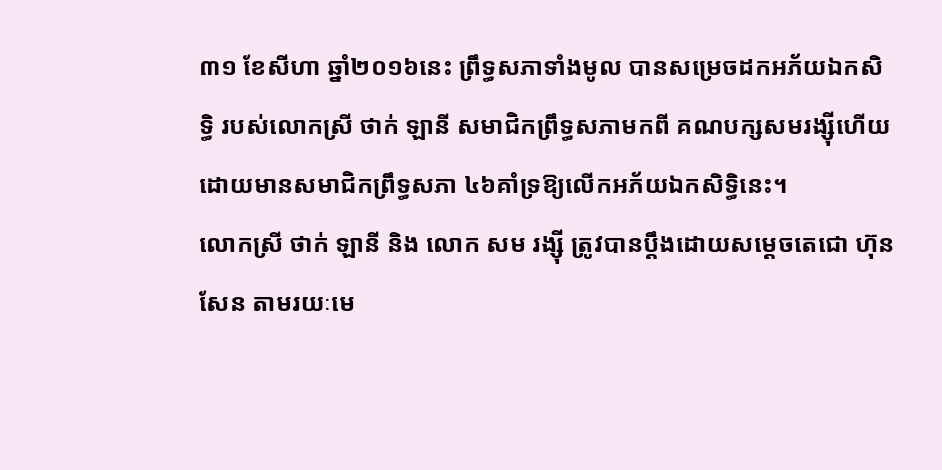៣១ ខែសីហា ឆ្នាំ២០១៦នេះ ព្រឹទ្ធសភាទាំងមូល បានសម្រេចដកអភ័យឯកសិទ្ធិ របស់លោកស្រី ថាក់ ឡានី សមាជិកព្រឹទ្ធសភាមកពី គណបក្សសមរង្ស៊ីហើយ ដោយមានសមាជិកព្រឹទ្ធសភា ៤៦គាំទ្រឱ្យលើកអភ័យឯកសិទ្ធិនេះ។
លោកស្រី ថាក់ ឡានី និង លោក សម រង្ស៊ី ត្រូវបានប្តឹងដោយសម្តេចតេជោ ហ៊ុន សែន តាមរយៈមេ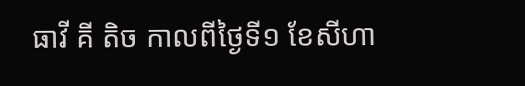ធាវី គី តិច កាលពីថ្ងៃទី១ ខែសីហា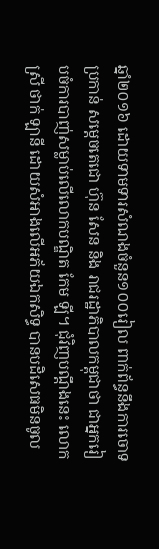ឆ្នាំ២០១៦ ដោយទាមទារសំណងចំនួន១០០រៀល ពាក់ព័ន្ធនឹងការចោទប្រកាន់ សម្តេចតេជោ ហ៊ុន សែន និង រាជរដ្ឋាភិបាលកម្ពុជាថា ជាអ្នករៀបចំការបាញ់សម្លាប់លើលោកបណ្ឌិត កែម ឡី។ ជុំវិញបណ្តឹងនេះ លោកស្រី ថាក់ ឡានី ដោយសំអាងលើអភ័យឯកសិទ្ធ បានបដិសេធមិនចូល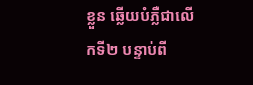ខ្លួន ឆ្លើយបំភ្លឺជាលើកទី២ បន្ទាប់ពី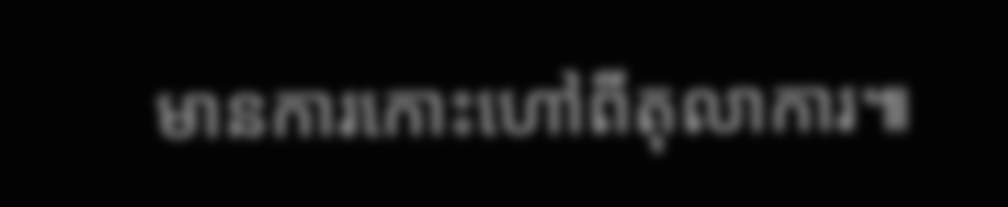មានការកោះហៅពីតុលាការ៕